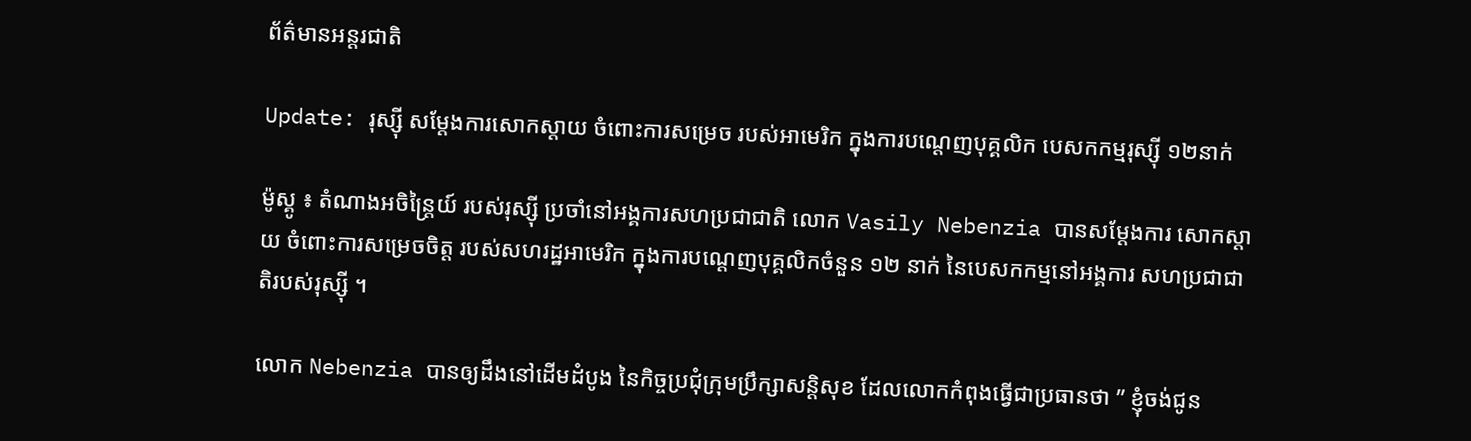ព័ត៌មានអន្តរជាតិ

Update: រុស្ស៊ី សម្ដែងការសោកស្ដាយ ចំពោះការសម្រេច របស់អាមេរិក ក្នុងការបណ្ដេញបុគ្គលិក បេសកកម្មរុស្ស៊ី ១២នាក់

ម៉ូស្គូ ៖ តំណាងអចិន្ត្រៃយ៍ របស់រុស្ស៊ី ប្រចាំនៅអង្គការសហប្រជាជាតិ លោក Vasily Nebenzia បានសម្ដែងការ សោកស្តាយ ចំពោះការសម្រេចចិត្ត របស់សហរដ្ឋអាមេរិក ក្នុងការបណ្តេញបុគ្គលិកចំនួន ១២ នាក់ នៃបេសកកម្មនៅអង្គការ សហប្រជាជាតិរបស់រុស្ស៊ី ។

លោក Nebenzia បានឲ្យដឹងនៅដើមដំបូង នៃកិច្ចប្រជុំក្រុមប្រឹក្សាសន្តិសុខ ដែលលោកកំពុងធ្វើជាប្រធានថា ” ខ្ញុំចង់ជូន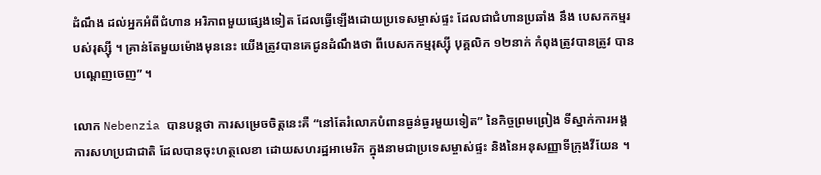ដំណឹង ដល់អ្នកអំពីជំហាន អរិភាពមួយផ្សេងទៀត ដែលធ្វើឡើងដោយប្រទេសម្ចាស់ផ្ទះ ដែលជាជំហានប្រឆាំង នឹង បេសកកម្មរបស់រុស្ស៊ី ។ គ្រាន់តែមួយម៉ោងមុននេះ យើងត្រូវបានគេជូនដំណឹងថា ពីបេសកកម្មរុស្ស៊ី បុគ្គលិក ១២នាក់ កំពុងត្រូវបានត្រូវ បានបណ្តេញចេញ” ។

លោក Nebenzia បានបន្ដថា ការសម្រេចចិត្តនេះគឺ “នៅតែរំលោភបំពានធ្ងន់ធ្ងរមួយទៀត” នៃកិច្ចព្រមព្រៀង ទីស្នាក់ការអង្គការសហប្រជាជាតិ ដែលបានចុះហត្ថលេខា ដោយសហរដ្ឋអាមេរិក ក្នុងនាមជាប្រទេសម្ចាស់ផ្ទះ និងនៃអនុសញ្ញាទីក្រុងវីយែន ។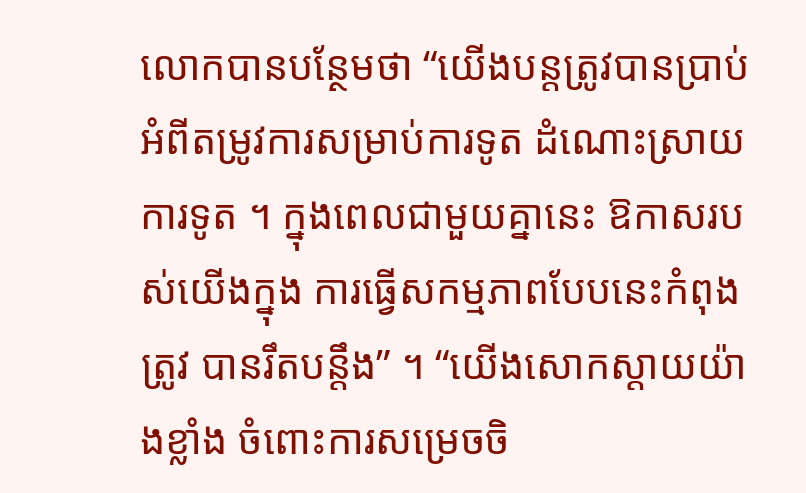លោកបានបន្ថែមថា “យើងបន្តត្រូវបានប្រាប់អំពីតម្រូវការសម្រាប់ការទូត ដំណោះស្រាយការទូត ។ ក្នុងពេលជាមួយគ្នានេះ ឱកាសរបស់យើងក្នុង ការធ្វើសកម្មភាពបែបនេះកំពុងត្រូវ បានរឹតបន្តឹង” ។ “យើងសោកស្តាយយ៉ាងខ្លាំង ចំពោះការសម្រេចចិ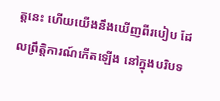ត្តនេះ ហើយយើងនឹងឃើញពីរបៀប ដែលព្រឹត្តិការណ៍កើតឡើង នៅក្នុងបរិបទ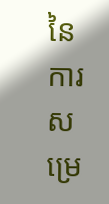នៃការសម្រេ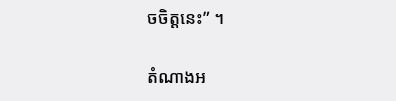ចចិត្តនេះ” ។

តំណាងអ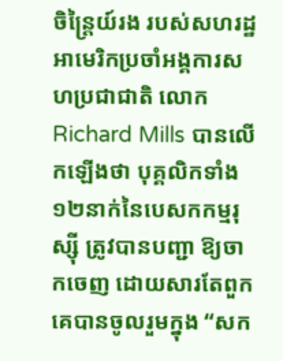ចិន្ត្រៃយ៍រង របស់សហរដ្ឋអាមេរិកប្រចាំអង្គការសហប្រជាជាតិ លោក Richard Mills បានលើកឡើងថា បុគ្គលិកទាំង ១២នាក់នៃបេសកកម្មរុស្ស៊ី ត្រូវបានបញ្ជា ឱ្យចាកចេញ ដោយសារតែពួកគេបានចូលរួមក្នុង “សក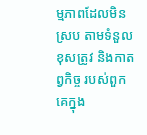ម្មភាពដែលមិនស្រប តាមទំនួលខុសត្រូវ និងកាតព្វកិច្ច របស់ពួកគេក្នុង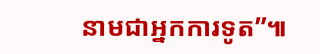នាមជាអ្នកការទូត”៕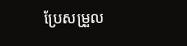ប្រែសម្រួល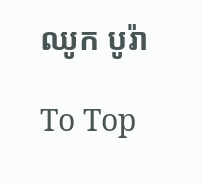ឈូក បូរ៉ា

To Top